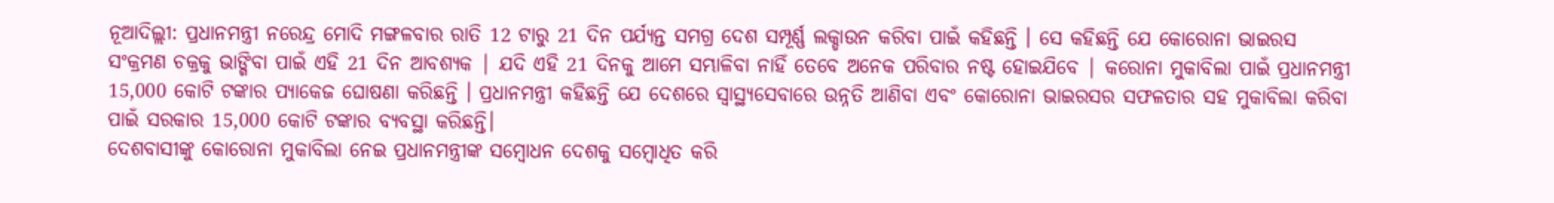ନୂଆଦିଲ୍ଲୀ: ପ୍ରଧାନମନ୍ତ୍ରୀ ନରେନ୍ଦ୍ର ମୋଦି ମଙ୍ଗଳବାର ରାତି 12 ଟାରୁ 21 ଦିନ ପର୍ଯ୍ୟନ୍ତ ସମଗ୍ର ଦେଶ ସମ୍ପୂର୍ଣ୍ଣ ଲକ୍ଡାଉନ କରିବା ପାଇଁ କହିଛନ୍ତି । ସେ କହିଛନ୍ତି ଯେ କୋରୋନା ଭାଇରସ ସଂକ୍ରମଣ ଚକ୍ରକୁ ଭାଙ୍ଗିବା ପାଇଁ ଏହି 21 ଦିନ ଆବଶ୍ୟକ | ଯଦି ଏହି 21 ଦିନକୁ ଆମେ ସମ୍ଭାଳିବା ନାହିଁ ତେବେ ଅନେକ ପରିବାର ନଷ୍ଟ ହୋଇଯିବେ | କରୋନା ମୁକାବିଲା ପାଇଁ ପ୍ରଧାନମନ୍ତ୍ରୀ 15,000 କୋଟି ଟଙ୍କାର ପ୍ୟାକେଜ ଘୋଷଣା କରିଛନ୍ତି । ପ୍ରଧାନମନ୍ତ୍ରୀ କହିଛନ୍ତି ଯେ ଦେଶରେ ସ୍ବାସ୍ଥ୍ୟସେବାରେ ଉନ୍ନତି ଆଣିବା ଏବଂ କୋରୋନା ଭାଇରସର ସଫଳତାର ସହ ମୁକାବିଲା କରିବା ପାଇଁ ସରକାର 15,000 କୋଟି ଟଙ୍କାର ବ୍ୟବସ୍ଥା କରିଛନ୍ତି।
ଦେଶବାସୀଙ୍କୁ କୋରୋନା ମୁକାବିଲା ନେଇ ପ୍ରଧାନମନ୍ତ୍ରୀଙ୍କ ସମ୍ବୋଧନ ଦେଶକୁ ସମ୍ବୋଧିତ କରି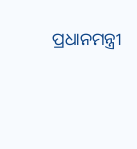ପ୍ରଧାନମନ୍ତ୍ରୀ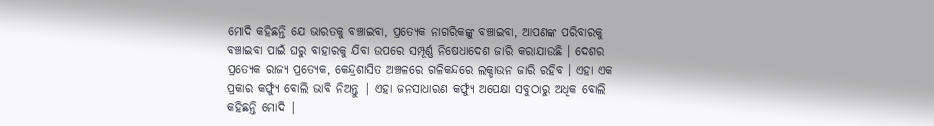ମୋଦି କହିଛନ୍ତି ଯେ ଭାରତକୁ ବଞ୍ଚାଇବା, ପ୍ରତ୍ୟେକ ନାଗରିକଙ୍କୁ ବଞ୍ଚାଇବା, ଆପଣଙ୍କ ପରିବାରକୁ ବଞ୍ଚାଇବା ପାଇଁ ଘରୁ ବାହାରକୁ ଯିବା ଉପରେ ସମ୍ପୂର୍ଣ୍ଣ ନିଷେଧାଦେଶ ଜାରି କରାଯାଉଛି । ଦେଶର ପ୍ରତ୍ୟେକ ରାଜ୍ୟ ପ୍ରତ୍ୟେକ, କେନ୍ଦ୍ରଶାସିତ ଅଞ୍ଚଳରେ ଗଳିକନ୍ଦରେ ଲକ୍ଡାଉନ ଜାରି ରହିବ । ଏହା ଏକ ପ୍ରକାର କର୍ଫ୍ୟୁ ବୋଲି ଭାବି ନିଅନ୍ତୁ | ଏହା ଜନସାଧାରଣ କର୍ଫ୍ୟୁ ଅପେକ୍ଷା ସବୁଠାରୁ ଅଧିକ ବୋଲି କହିଛନ୍ତି ମୋଦି |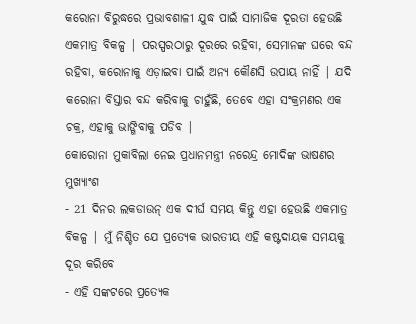କରୋନା ବିରୁଦ୍ଧରେ ପ୍ରଭାବଶାଳୀ ଯୁଦ୍ଧ ପାଇଁ ସାମାଜିକ ଦୂରତା ହେଉଛି ଏକମାତ୍ର ବିକଳ୍ପ | ପରସ୍ପରଠାରୁ ଦୂରରେ ରହିବା, ସେମାନଙ୍କ ଘରେ ବନ୍ଦ ରହିବା, କରୋନାକୁ ଏଡ଼ାଇବା ପାଇଁ ଅନ୍ୟ କୌଣସି ଉପାୟ ନାହିଁ | ଯଦି କରୋନା ବିସ୍ତାର ବନ୍ଦ କରିବାକୁ ଚାହୁଁଛି, ତେବେ ଏହା ସଂକ୍ରମଣର ଏକ ଚକ୍ର, ଏହାକୁ ଭାଙ୍ଗିବାକୁ ପଡିବ |
କୋରୋନା ମୁକାବିଲା ନେଇ ପ୍ରଧାନମନ୍ତ୍ରୀ ନରେନ୍ଦ୍ର ମୋଦିଙ୍କ ଭାଷଣର ମୁଖ୍ୟାଂଶ
- 21 ଦିନର ଲକଡାଉନ୍ ଏକ ଦୀର୍ଘ ସମୟ କିନ୍ତୁ ଏହା ହେଉଛି ଏକମାତ୍ର ବିକଳ୍ପ | ମୁଁ ନିଶ୍ଚିତ ଯେ ପ୍ରତ୍ୟେକ ଭାରତୀୟ ଏହି କଷ୍ଟଦାୟକ ସମୟକୁ ଦୂର କରିବେ
- ଏହି ସଙ୍କଟରେ ପ୍ରତ୍ୟେକ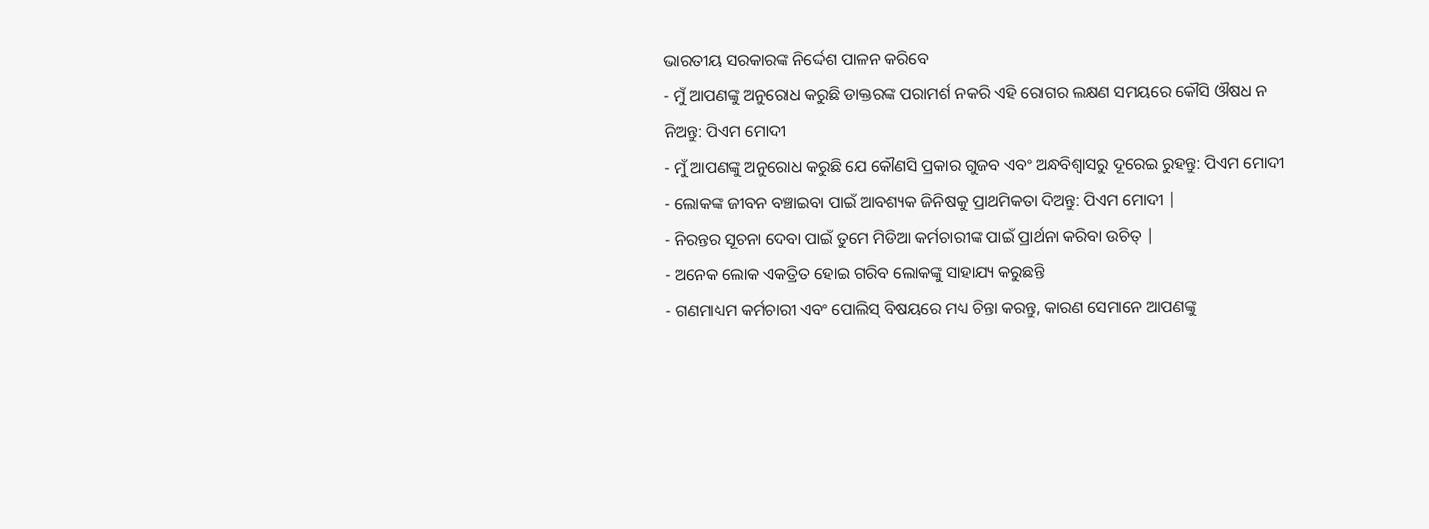ଭାରତୀୟ ସରକାରଙ୍କ ନିର୍ଦ୍ଦେଶ ପାଳନ କରିବେ
- ମୁଁ ଆପଣଙ୍କୁ ଅନୁରୋଧ କରୁଛି ଡାକ୍ତରଙ୍କ ପରାମର୍ଶ ନକରି ଏହି ରୋଗର ଲକ୍ଷଣ ସମୟରେ କୌସି ଔଷଧ ନ ନିଅନ୍ତୁ: ପିଏମ ମୋଦୀ
- ମୁଁ ଆପଣଙ୍କୁ ଅନୁରୋଧ କରୁଛି ଯେ କୌଣସି ପ୍ରକାର ଗୁଜବ ଏବଂ ଅନ୍ଧବିଶ୍ବାସରୁ ଦୂରେଇ ରୁହନ୍ତୁ: ପିଏମ ମୋଦୀ
- ଲୋକଙ୍କ ଜୀବନ ବଞ୍ଚାଇବା ପାଇଁ ଆବଶ୍ୟକ ଜିନିଷକୁ ପ୍ରାଥମିକତା ଦିଅନ୍ତୁ: ପିଏମ ମୋଦୀ |
- ନିରନ୍ତର ସୂଚନା ଦେବା ପାଇଁ ତୁମେ ମିଡିଆ କର୍ମଚାରୀଙ୍କ ପାଇଁ ପ୍ରାର୍ଥନା କରିବା ଉଚିତ୍ |
- ଅନେକ ଲୋକ ଏକତ୍ରିତ ହୋଇ ଗରିବ ଲୋକଙ୍କୁ ସାହାଯ୍ୟ କରୁଛନ୍ତି
- ଗଣମାଧ୍ୟମ କର୍ମଚାରୀ ଏବଂ ପୋଲିସ୍ ବିଷୟରେ ମଧ୍ୟ ଚିନ୍ତା କରନ୍ତୁ, କାରଣ ସେମାନେ ଆପଣଙ୍କୁ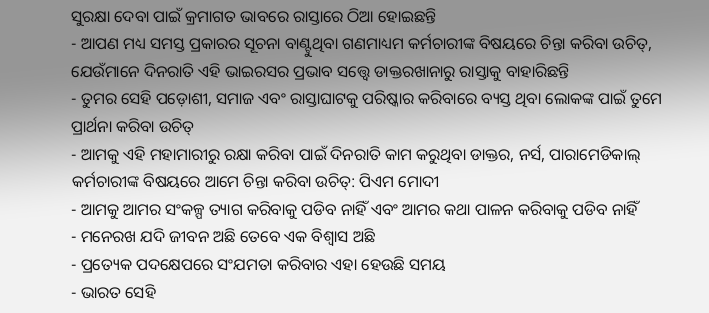ସୁରକ୍ଷା ଦେବା ପାଇଁ କ୍ରମାଗତ ଭାବରେ ରାସ୍ତାରେ ଠିଆ ହୋଇଛନ୍ତି
- ଆପଣ ମଧ୍ୟ ସମସ୍ତ ପ୍ରକାରର ସୂଚନା ବାଣ୍ଟୁଥିବା ଗଣମାଧ୍ୟମ କର୍ମଚାରୀଙ୍କ ବିଷୟରେ ଚିନ୍ତା କରିବା ଉଚିତ୍, ଯେଉଁମାନେ ଦିନରାତି ଏହି ଭାଇରସର ପ୍ରଭାବ ସତ୍ତ୍ୱେ ଡାକ୍ତରଖାନାରୁ ରାସ୍ତାକୁ ବାହାରିଛନ୍ତି
- ତୁମର ସେହି ପଡ଼ୋଶୀ, ସମାଜ ଏବଂ ରାସ୍ତାଘାଟକୁ ପରିଷ୍କାର କରିବାରେ ବ୍ୟସ୍ତ ଥିବା ଲୋକଙ୍କ ପାଇଁ ତୁମେ ପ୍ରାର୍ଥନା କରିବା ଉଚିତ୍
- ଆମକୁ ଏହି ମହାମାରୀରୁ ରକ୍ଷା କରିବା ପାଇଁ ଦିନରାତି କାମ କରୁଥିବା ଡାକ୍ତର, ନର୍ସ, ପାରାମେଡିକାଲ୍ କର୍ମଚାରୀଙ୍କ ବିଷୟରେ ଆମେ ଚିନ୍ତା କରିବା ଉଚିତ୍: ପିଏମ ମୋଦୀ
- ଆମକୁ ଆମର ସଂକଳ୍ପ ତ୍ୟାଗ କରିବାକୁ ପଡିବ ନାହିଁ ଏବଂ ଆମର କଥା ପାଳନ କରିବାକୁ ପଡିବ ନାହିଁ
- ମନେରଖ ଯଦି ଜୀବନ ଅଛି ତେବେ ଏକ ବିଶ୍ବାସ ଅଛି
- ପ୍ରତ୍ୟେକ ପଦକ୍ଷେପରେ ସଂଯମତା କରିବାର ଏହା ହେଉଛି ସମୟ
- ଭାରତ ସେହି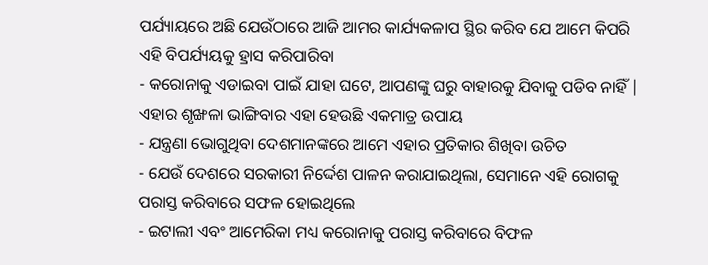ପର୍ଯ୍ୟାୟରେ ଅଛି ଯେଉଁଠାରେ ଆଜି ଆମର କାର୍ଯ୍ୟକଳାପ ସ୍ଥିର କରିବ ଯେ ଆମେ କିପରି ଏହି ବିପର୍ଯ୍ୟୟକୁ ହ୍ରାସ କରିପାରିବା
- କରୋନାକୁ ଏଡାଇବା ପାଇଁ ଯାହା ଘଟେ, ଆପଣଙ୍କୁ ଘରୁ ବାହାରକୁ ଯିବାକୁ ପଡିବ ନାହିଁ | ଏହାର ଶୃଙ୍ଖଳା ଭାଙ୍ଗିବାର ଏହା ହେଉଛି ଏକମାତ୍ର ଉପାୟ
- ଯନ୍ତ୍ରଣା ଭୋଗୁଥିବା ଦେଶମାନଙ୍କରେ ଆମେ ଏହାର ପ୍ରତିକାର ଶିଖିବା ଉଚିତ
- ଯେଉଁ ଦେଶରେ ସରକାରୀ ନିର୍ଦ୍ଦେଶ ପାଳନ କରାଯାଇଥିଲା, ସେମାନେ ଏହି ରୋଗକୁ ପରାସ୍ତ କରିବାରେ ସଫଳ ହୋଇଥିଲେ
- ଇଟାଲୀ ଏବଂ ଆମେରିକା ମଧ୍ୟ କରୋନାକୁ ପରାସ୍ତ କରିବାରେ ବିଫଳ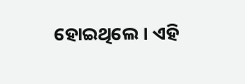ହୋଇଥିଲେ। ଏହି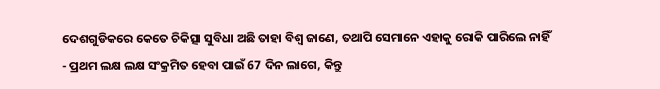ଦେଶଗୁଡିକରେ କେତେ ଚିକିତ୍ସା ସୁବିଧା ଅଛି ତାହା ବିଶ୍ବ ଜାଣେ, ତଥାପି ସେମାନେ ଏହାକୁ ରୋକି ପାରିଲେ ନାହିଁ
- ପ୍ରଥମ ଲକ୍ଷ ଲକ୍ଷ ସଂକ୍ରମିତ ହେବା ପାଇଁ 67 ଦିନ ଲାଗେ, କିନ୍ତୁ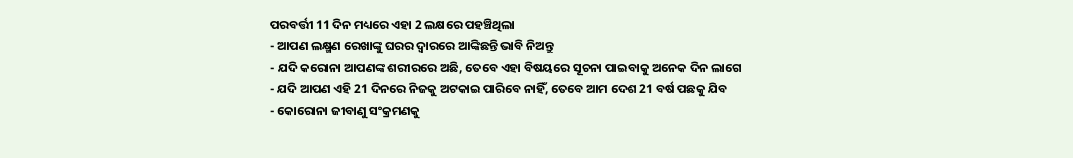ପରବର୍ତ୍ତୀ 11 ଦିନ ମଧ୍ୟରେ ଏହା 2 ଲକ୍ଷରେ ପହଞ୍ଚିଥିଲା
- ଆପଣ ଲକ୍ଷ୍ମଣ ରେଖାଙ୍କୁ ଘରର ଦ୍ବାରରେ ଆଙ୍କିଛନ୍ତି ଭାବି ନିଅନ୍ତୁ
- ଯଦି କରୋନା ଆପଣଙ୍କ ଶରୀରରେ ଅଛି, ତେବେ ଏହା ବିଷୟରେ ସୂଚନା ପାଇବାକୁ ଅନେକ ଦିନ ଲାଗେ
- ଯଦି ଆପଣ ଏହି 21 ଦିନରେ ନିଜକୁ ଅଟକାଇ ପାରିବେ ନାହିଁ, ତେବେ ଆମ ଦେଶ 21 ବର୍ଷ ପଛକୁ ଯିବ
- କୋରୋନା ଜୀବାଣୁ ସଂକ୍ରମଣକୁ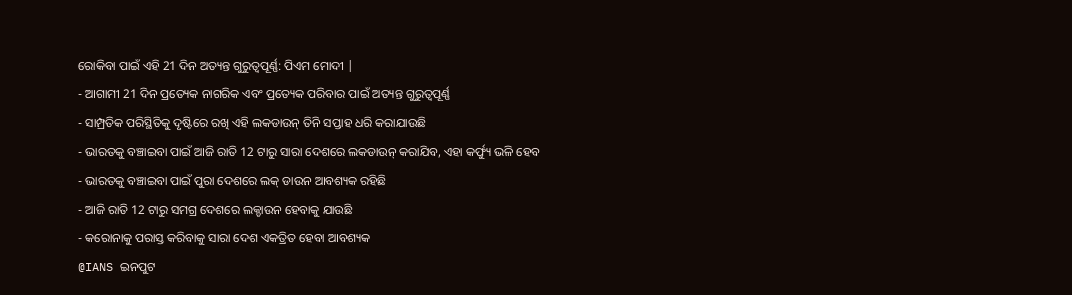ରୋକିବା ପାଇଁ ଏହି 21 ଦିନ ଅତ୍ୟନ୍ତ ଗୁରୁତ୍ୱପୂର୍ଣ୍ଣ: ପିଏମ ମୋଦୀ |
- ଆଗାମୀ 21 ଦିନ ପ୍ରତ୍ୟେକ ନାଗରିକ ଏବଂ ପ୍ରତ୍ୟେକ ପରିବାର ପାଇଁ ଅତ୍ୟନ୍ତ ଗୁରୁତ୍ବପୂର୍ଣ୍ଣ
- ସାମ୍ପ୍ରତିକ ପରିସ୍ଥିତିକୁ ଦୃଷ୍ଟିରେ ରଖି ଏହି ଲକଡାଉନ୍ ତିନି ସପ୍ତାହ ଧରି କରାଯାଉଛି
- ଭାରତକୁ ବଞ୍ଚାଇବା ପାଇଁ ଆଜି ରାତି 12 ଟାରୁ ସାରା ଦେଶରେ ଲକଡାଉନ୍ କରାଯିବ, ଏହା କର୍ଫ୍ୟୁ ଭଳି ହେବ
- ଭାରତକୁ ବଞ୍ଚାଇବା ପାଇଁ ପୁରା ଦେଶରେ ଲକ୍ ଡାଉନ ଆବଶ୍ୟକ ରହିଛି
- ଆଜି ରାତି 12 ଟାରୁ ସମଗ୍ର ଦେଶରେ ଲକ୍ଡାଉନ ହେବାକୁ ଯାଉଛି
- କରୋନାକୁ ପରାସ୍ତ କରିବାକୁ ସାରା ଦେଶ ଏକତ୍ରିତ ହେବା ଆବଶ୍ୟକ
@IANS ଇନପୁଟ